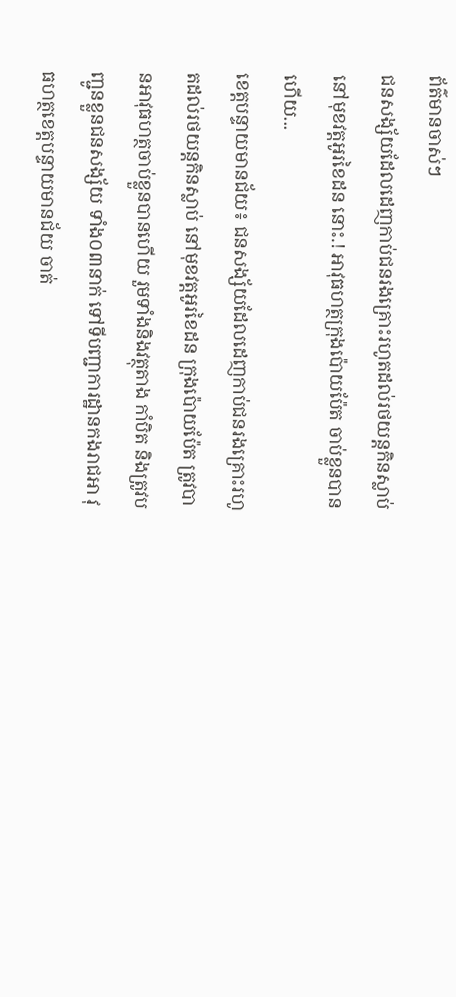ព័ត៌មានចាស់ៗ
ជនសង្ស័យដែលដេញកាប់ជនរងគ្រោះរហូតដល់រថយន្តកិនស្លាប់ នៅមុខវត្តអូរខៃដន នោះ.! អាវុធហត្ថក្រុងប៉ោយប៉ែត ចាប់ខ្លួនបានហើយ...
ខេត្តបន្ទាយមានជ័យ៖ ជនសង្ស័យដែលដេញកាប់ជនរងគ្រោះរហូតដល់រថយន្តកិនស្លាប់ នៅមុខវត្តអូរខៃដន ក្រុងប៉ោយប៉ែត ត្រូវបានអាវុធហត្ថចាប់ខ្លួនបានហើយ រួមទាំងនិងវត្ថុតាង កាំបិត និងត្រូវបញ្ជូនខ្លួនជនសង្ស័យ ទាំង០៣នាក់ ទៅទីបញ្ជាការដ្ឋានកងរាជអា វុធហត្ថខេត្តបន្ទាយមានជ័យ ចាត់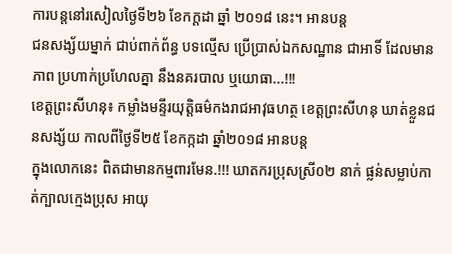ការបន្តនៅរសៀលថ្ងៃទី២៦ ខែកក្តដា ឆ្នាំ ២០១៨ នេះ។ អានបន្ត
ជនសង្ស័យម្នាក់ ជាប់ពាក់ព័ន្ធ បទល្មើស ប្រើប្រាស់ឯកសណ្ឋាន ជាអាទិ៍ ដែលមានភាព ប្រហាក់ប្រហែលគ្នា នឹងនគរបាល ឬយោធា...!!!
ខេត្តព្រះសីហនុ៖ កម្លាំងមន្ទីរយុត្តិធម៌កងរាជអាវុធហត្ថ ខេត្តព្រះសីហនុ ឃាត់ខ្លួនជនសង្ស័យ កាលពីថ្ងៃទី២៥ ខែកក្កដា ឆ្នាំ២០១៨ អានបន្ត
ក្នុងលោកនេះ ពិតជាមានកម្មពារមែន.!!! ឃាតករប្រុសស្រី០២ នាក់ ផ្លន់សម្លាប់កាត់ក្បាលក្មេងប្រុស អាយុ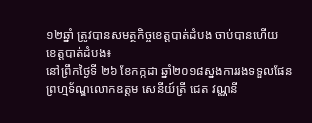១២ឆ្នាំ ត្រូវបានសមត្ថកិច្ចខេត្តបាត់ដំបង ចាប់បានហើយ
ខេត្តបាត់ដំបង៖
នៅព្រឹកថ្ងៃទី ២៦ ខែកក្កដា ឆ្នាំ២០១៨ស្នងការរងទទួលផែនព្រហ្មទ័ណ្ឌលោកឧត្តម សេនីយ៍ត្រី ជេត វណ្ណនី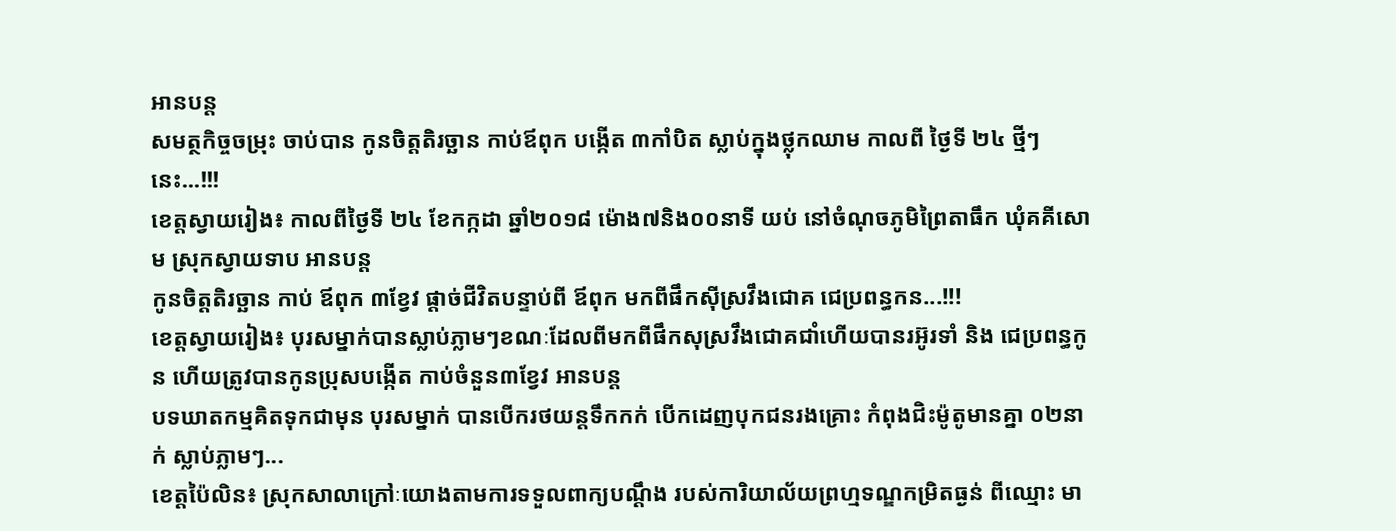អានបន្ត
សមត្ថកិច្ចចម្រុះ ចាប់បាន កូនចិត្តតិរច្ឆាន កាប់ឪពុក បង្កើត ៣កាំបិត ស្លាប់ក្នុងថ្លុកឈាម កាលពី ថ្ងៃទី ២៤ ថ្មីៗនេះ...!!!
ខេត្តស្វាយរៀង៖ កាលពីថ្ងៃទី ២៤ ខែកក្កដា ឆ្នាំ២០១៨ ម៉ោង៧និង០០នាទី យប់ នៅចំណុចភូមិព្រៃតាធឹក ឃុំគគីសោម ស្រុកស្វាយទាប អានបន្ត
កូនចិត្តតិរច្ឆាន កាប់ ឪពុក ៣ខ្វែវ ផ្តាច់ជីវិតបន្ទាប់ពី ឪពុក មកពីផឹកសុីស្រវឹងជោគ ជេប្រពន្ធកន...!!!
ខេត្តស្វាយរៀង៖ បុរសម្នាក់បានស្លាប់ភ្លាមៗខណៈដែលពីមកពីផឹកសុស្រវឹងជោគជាំហើយបានរអ៊ូរទាំ និង ជេប្រពន្ធកូន ហើយត្រូវបានកូនប្រុសបង្កើត កាប់ចំនួន៣ខ្វែវ អានបន្ត
បទឃាតកម្មគិតទុកជាមុន បុរសម្នាក់ បានបើករថយន្តទឹកកក់ បើកដេញបុកជនរងគ្រោះ កំពុងជិះម៉ូតូមានគ្នា ០២នាក់ ស្លាប់ភ្លាមៗ...
ខេត្តប៉ៃលិន៖ ស្រុកសាលាក្រៅៈយោងតាមការទទួលពាក្យបណ្តឹង របស់ការិយាល័យព្រហ្មទណ្ឌកម្រិតធ្ងន់ ពីឈ្មោះ មា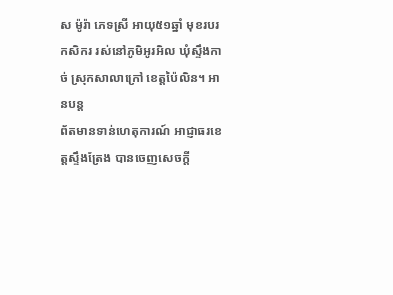ស ម៉ូរ៉ា ភេទស្រី អាយុ៥១ឆ្នាំ មុខរបរ កសិករ រស់នៅភូមិអូរអិល ឃុំស្ទឹងកាច់ ស្រុកសាលាក្រៅ ខេត្តប៉ៃលិន។ អានបន្ត
ព័តមានទាន់ហេតុការណ៍ អាជ្ញាធរខេត្តស្ទឹងត្រែង បានចេញសេចក្តី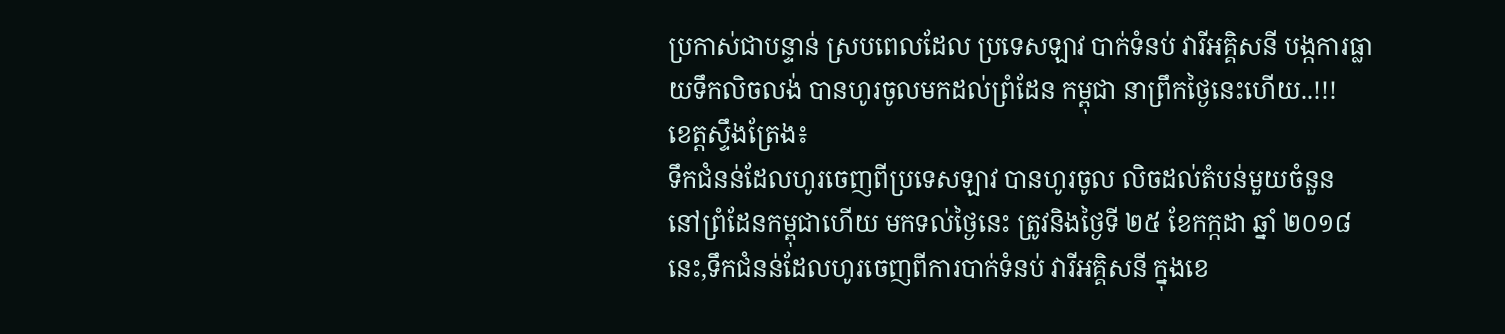ប្រកាស់ជាបន្ទាន់ ស្របពេលដែល ប្រទេសឡាវ បាក់ទំនប់ វារីអគ្គិសនី បង្កការធ្លាយទឹកលិចលង់ បានហូរចូលមកដល់ព្រំដែន កម្ពុជា នាព្រឹកថ្ងៃនេះហើយ..!!!
ខេត្តស្ទឹងត្រែង៖
ទឹកជំនន់ដែលហូរចេញពីប្រទេសឡាវ បានហូរចូល លិចដល់តំបន់មួយចំនួន នៅព្រំដែនកម្ពុជាហើយ មកទល់ថ្ងៃនេះ ត្រូវនិងថ្ងៃទី ២៥ ខែកក្កដា ឆ្នាំ ២០១៨ នេះ,ទឹកជំនន់ដែលហូរចេញពីការបាក់ទំនប់ វារីអគ្គិសនី ក្នុងខេ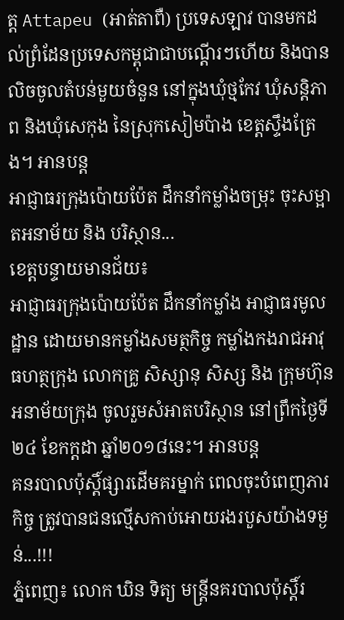ត្ត Attapeu (អាត់តាពឺ) ប្រទេសឡាវ បានមកដល់ព្រំដែនប្រទេសកម្ពុជាជាបណ្តើរៗហើយ និងបានលិចចូលតំបន់មួយចំនួន នៅក្នុងឃុំថ្មកែវ ឃុំសន្តិភាព និងឃុំសេកុង នៃស្រុកសៀមប៉ាង ខេត្តស្ទឹងត្រែង។ អានបន្ត
អាជ្ញាធរក្រុងប៉ោយប៉ែត ដឹកនាំកម្លាំងចម្រុះ ចុះសម្អាតអនាម័យ និង បរិស្ថាន...
ខេត្តបន្ទាយមានជ័យ៖
អាជ្ញាធរក្រុងប៉ោយប៉ែត ដឹកនាំកម្លាំង អាជ្ញាធរមូលដ្ឋាន ដោយមានកម្លាំងសមត្ថកិច្ច កម្លាំងកងរាជអាវុធហត្ថក្រុង លោកគ្រូ សិស្សានុ សិស្ស និង ក្រុមហ៊ុនអនាម័យក្រុង ចូលរួមសំអាតបរិស្ថាន នៅព្រឹកថ្ងៃទី២៤ ខែកក្តដា ឆ្នាំ២០១៨នេះ។ អានបន្ត
គនរបាលប៉ុស្តិ៍ផ្សារដើមគរម្នាក់ ពេលចុះបំពេញភារកិច្ច ត្រូវបានជនល្មើសកាប់អោយរងរបួសយ៉ាងទម្ងន់...!!!
ភ្នំពេញ៖ លោក ឃិន ទិត្យ មន្ត្រីនគរបាលប៉ុស្តិ៍រ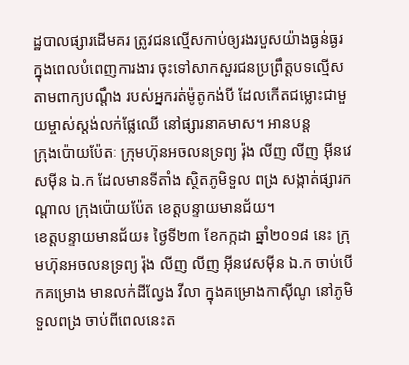ដ្ឋបាលផ្សារដើមគរ ត្រូវជនល្មើសកាប់ឲ្យរងរបួសយ៉ាងធ្ងន់ធ្ងរ ក្នុងពេលបំពេញការងារ ចុះទៅសាកសួរជនប្រព្រឹត្តបទល្មើស តាមពាក្យបណ្តឹង របស់អ្នករត់ម៉ូតូកង់បី ដែលកើតជម្លោះជាមួយម្ចាស់ស្តង់លក់ផ្លែឈើ នៅផ្សារនាគមាស។ អានបន្ត
ក្រុងប៉ោយប៉ែតៈ ក្រុមហ៊ុនអចលនទ្រព្យ រ៉ុង លីញ លីញ អ៊ីនវេសម៉ីន ឯ.ក ដែលមានទីតាំង ស្ថិតភូមិទួល ពង្រ សង្កាត់ផ្សារកណ្តាល ក្រុងប៉ោយប៉ែត ខេត្តបន្ទាយមានជ័យ។
ខេត្តបន្ទាយមានជ័យ៖ ថ្ងៃទី២៣ ខែកក្កដា ឆ្នាំ២០១៨ នេះ ក្រុមហ៊ុនអចលនទ្រព្យ រ៉ុង លីញ លីញ អ៊ីនវេសម៉ីន ឯ.ក ចាប់បើកគម្រោង មានលក់ដីល្វែង វីលា ក្នុងគម្រោងកាស៊ីណូ នៅភូមិទួលពង្រ ចាប់ពីពេលនេះត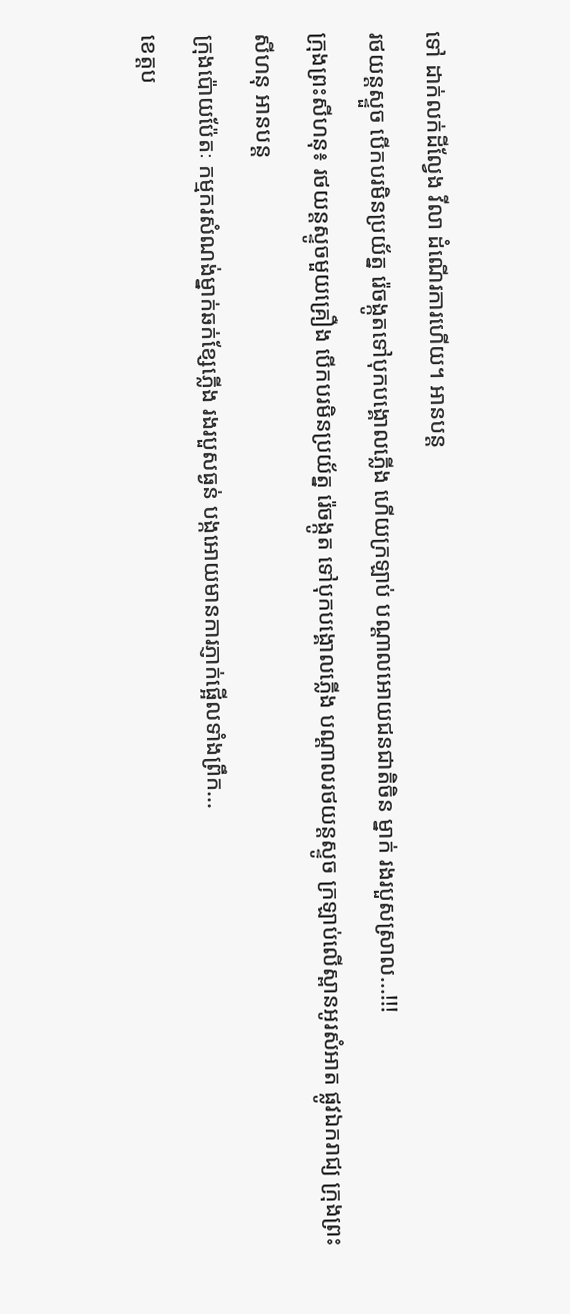ទៅ ដាក់លក់ដីល្វែង វីលា ដំណើរការហើយ។ អានបន្ត
រថយន្តស្ទួច បើកបរមិនប្រយ័ត្ន រ៉េចង្កូតទៅបុកបង្គោលភ្លេីង ហើយក្រឡាប់ បណ្ដាលអោយជនជាតិចិន ម្នាក់ រងរបួសស្រាល...!!!
ក្រុងព្រះសីហនុ៖ រថយន្តស្ទូចមួយគ្រឿង បើកបរមិនប្រយ័ត្ន រ៉េចង្កូត ទៅបុកបង្គោលភ្លើង បណ្តាលរថយន្តស្ទូច ក្រឡាប់លើស្ពានអូរសំអាត ផ្លូវឯករាជ្យ ក្រុងព្រះសីហនុ អានបន្ត
ក្រុងប៉ោយប៉ែតៈ កម្មករសំណង់ម្នាក់ឆក់ខ្សែភ្លើង រងរបួសធ្ងន់ បង្កអោយមានការភ្ញាក់ផ្អើលទាំងព្រឹក...
ខេត្តប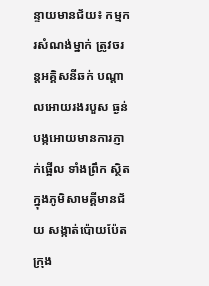ន្ទាយមានជ័យ៖ កម្មករសំណង់ម្នាក់ ត្រូវចរន្តអគ្គិសនីឆក់ បណ្តាលអោយរងរបួស ធ្ងន់ បង្កអោយមានការភ្ញាក់ផ្អើល ទាំងព្រឹក ស្ថិតក្នុងភូមិសាមគ្គីមានជ័យ សង្កាត់ប៉ោយប៉ែត ក្រុង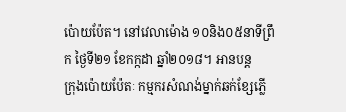ប៉ោយប៉ែត។ នៅវេលាម៉ោង ១០និង០៥នាទីព្រឹក ថ្ងៃទី២១ ខែកក្កដា ឆ្នាំ២០១៨។ អានបន្ត
ក្រុងប៉ោយប៉ែតៈ កម្មករសំណង់ម្នាក់ឆក់ខ្សែភ្លើ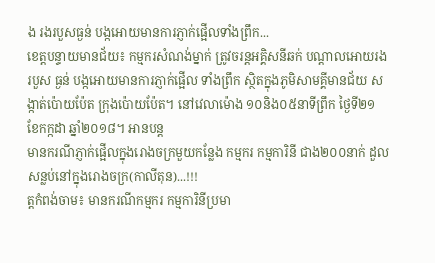ង រងរបួសធ្ងន់ បង្កអោយមានការភ្ញាក់ផ្អើលទាំងព្រឹក...
ខេត្តបន្ទាយមានជ័យ៖ កម្មករសំណង់ម្នាក់ ត្រូវចរន្តអគ្គិសនីឆក់ បណ្តាលអោយរងរបួស ធ្ងន់ បង្កអោយមានការភ្ញាក់ផ្អើល ទាំងព្រឹក ស្ថិតក្នុងភូមិសាមគ្គីមានជ័យ សង្កាត់ប៉ោយប៉ែត ក្រុងប៉ោយប៉ែត។ នៅវេលាម៉ោង ១០និង០៥នាទីព្រឹក ថ្ងៃទី២១ ខែកក្កដា ឆ្នាំ២០១៨។ អានបន្ត
មានករណីភ្ញាក់ផ្អើលក្នុងរោងចក្រមួយកន្លែង កម្មករ កម្មការិនី ជាង២០០នាក់ ដួលសន្លប់នៅក្នុងរោងចក្រ(កាលីតុន)...!!!
ត្តកំពង់ចាម៖ មានករណីកម្មករ កម្មការិនីប្រមា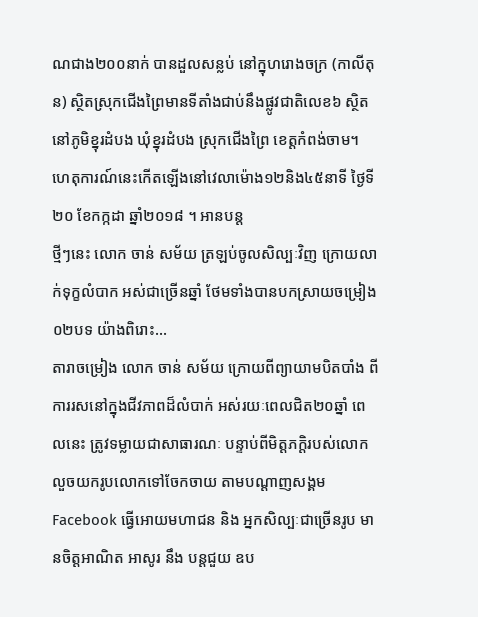ណជាង២០០នាក់ បានដួលសន្លប់ នៅក្នុហរោងចក្រ (កាលីតុន) ស្ថិតស្រុកជើងព្រៃមានទីតាំងជាប់នឹងផ្លូវជាតិលេខ៦ ស្ថិតនៅភូមិខ្នុរដំបង ឃុំខ្នុរដំបង ស្រុកជើងព្រៃ ខេត្តកំពង់ចាម។ ហេតុការណ៍នេះកើតឡើងនៅវេលាម៉ោង១២និង៤៥នាទី ថ្ងៃទី២០ ខែកក្កដា ឆ្នាំ២០១៨ ។ អានបន្ត
ថ្មីៗនេះ លោក ចាន់ សម័យ ត្រឡប់ចូលសិល្បៈវិញ ក្រោយលាក់ទុក្ខលំបាក អស់ជាច្រើនឆ្នាំ ថែមទាំងបានបកស្រាយចម្រៀង០២បទ យ៉ាងពិរោះ...
តារាចម្រៀង លោក ចាន់ សម័យ ក្រោយពីព្យាយាមបិតបាំង ពីការរសនៅក្នុងជីវភាពដ៏លំបាក់ អស់រយៈពេលជិត២០ឆ្នាំ ពេលនេះ ត្រូវទម្លាយជាសាធារណៈ បន្ទាប់ពីមិត្តភក្តិរបស់លោក លួចយករូបលោកទៅចែកចាយ តាមបណ្តាញសង្គម Facebook ធ្វើអោយមហាជន និង អ្នកសិល្បៈជាច្រើនរូប មានចិត្តអាណិត អាសូរ នឹង បន្តជួយ ឧប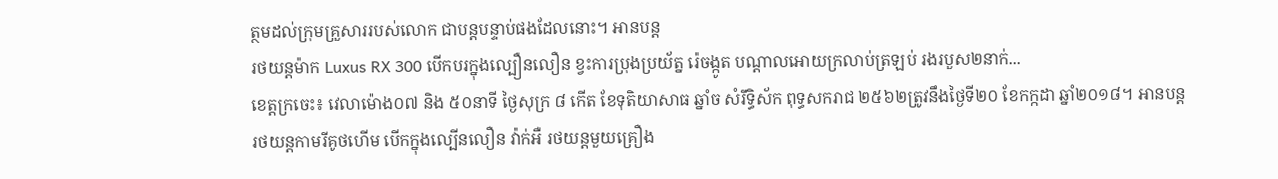ត្ថមដល់ក្រុមគ្រួសាររបស់លោក ជាបន្តបន្ទាប់ផងដែលនោះ។ អានបន្ត
រថយន្តម៉ាក Luxus RX 300 បើកបរក្នុងល្បឿនលឿន ខ្វះការប្រុងប្រយ័ត្ន រ៉េចង្កូត បណ្តាលអោយក្រលាប់ត្រឡប់ រងរបួស២នាក់...
ខេត្តក្រចេះ៖ វេលាម៉ោង០៧ និង ៥០នាទី ថ្ងៃសុក្រ ៨ កើត ខែទុតិយាសាធ ឆ្នាំច សំរឹទ្ធិស័ក ពុទ្ធសករាជ ២៥៦២ត្រូវនឹងថ្ងៃទី២០ ខែកក្កដា ឆ្នាំ២០១៨។ អានបន្ត
រថយន្តកាមរីគូថហើម បើកក្នុងល្បើនលឿន វ៉ាក់អឺ រថយន្តមួយគ្រឿង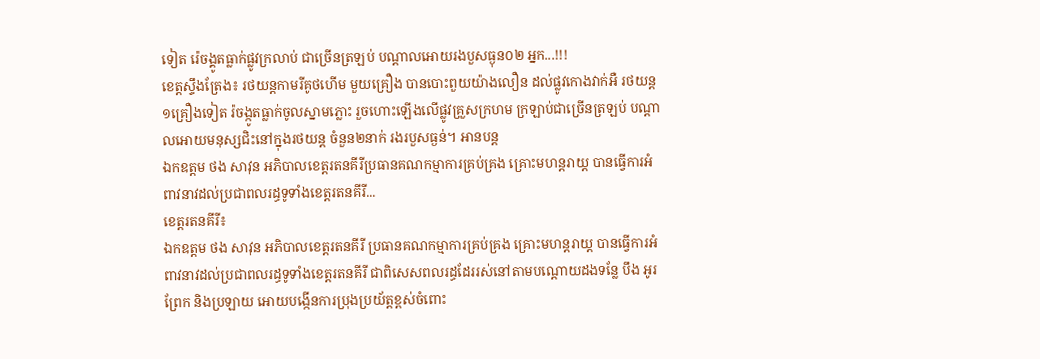ទៀត រ៉េចង្គូតធ្លាក់ផ្លូវក្រលាប់ ជាច្រើនត្រឡប់ បណ្តាលអោយរងបួសធ្ងុន០២ អ្នក...!!!
ខេត្តស្ទឹងត្រែង៖ រថយន្តកាមរីគូថហើម មួយគ្រឿង បានបោះពួយយ៉ាងលឿន ដល់ផ្លូវកោងវាក់អឺ រថយន្ត១គ្រឿងទៀត រ៉ចង្កូតធ្លាក់ចូលស្នាមភ្លោះ រួចហោះឡើងលើផ្លូវគ្រួសក្រហម ក្រឡាប់ជាច្រើនត្រឡប់ បណ្តាលអោយមនុស្សជិះនៅក្នុងរថយន្ត ចំនួន២នាក់ រងរបួសធ្ងន់។ អានបន្ត
ឯកឧត្តម ថង សាវុន អភិបាលខេត្តរតនគីរីប្រធានគណកម្មាការគ្រប់គ្រង គ្រេាះមហន្តរាយ្ត បានធ្វើការអំពាវនាវដល់ប្រជាពលរដ្ធទូទាំងខេត្តរតនគីរី...
ខេត្តរតនគីរី៖
ឯកឧត្តម ថង សាវុន អភិបាលខេត្តរតនគីរី ប្រធានគណកម្មាការគ្រប់គ្រង គ្រេាះមហន្តរាយ្ត បានធ្វើការអំពាវនាវដល់ប្រជាពលរដ្ធទូទាំងខេត្តរតនគីរី ជាពិសេសពលរដ្ធដែររស់នៅតាមបណ្ដោយដងទន្លែ បឹង អូរ ព្រែក និងប្រឡាយ អោយបង្កើនការប្រុងប្រយ័ត្តខ្ពស់ចំពេាះ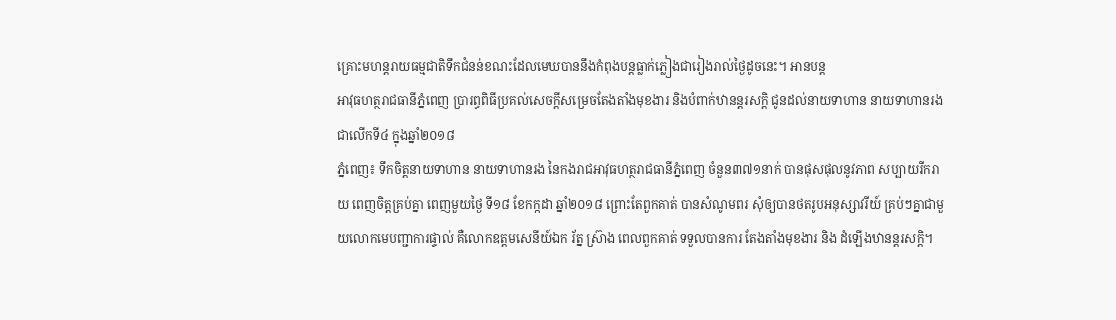គ្រេាះមហន្តរាយធម្មជាតិទឹកជំនន់ខណះដែលមេឃបាននឹងកំពុងបន្តធ្លាក់ភ្លៀងជារៀងរាល់ថ្ងៃដូចនេះ។ អានបន្ត
អាវុធហត្ថរាជធានីភ្នំពេញ ប្រារព្ធពិធីប្រគល់សេចក្តីសម្រេចតែងតាំងមុខងារ និងបំពាក់ឋានន្តរសក្តិ ជូនដល់នាយទាហាន នាយទាហានរង ជាលើកទី៤ ក្នុងឆ្នាំ២០១៨
ភ្នំពេញ៖ ទឹកចិត្តនាយទាហាន នាយទាហានរង នៃកងរាជអាវុធហត្ថរាជធានីភ្នំពេញ ចំនួន៣៧១នាក់ បានផុសផុលនូវភាព សប្បាយរីករាយ ពេញចិត្តគ្រប់គ្នា ពេញមួយថ្ងៃ ទី១៨ ខែកក្កដា ឆ្នាំ២០១៨ ព្រោះតែពួកគាត់ បានសំណូមពរ សុំឲ្យបានថតរូបអនុស្សាវរីយ៍ គ្រប់ៗគ្នាជាមួយលោកមេបញ្ជាការផ្ទាល់ គឺលោកឧត្តមសេនីយ៍ឯក រ័ត្ន ស្រ៊ាង ពេលពួកគាត់ ទទួលបានការ តែងតាំងមុខងារ និង ដំឡើងឋានន្តរសក្តិ។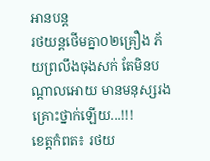អានបន្ត
រថយន្តថើមគ្នា០២គ្រឿង ភ័យព្រលឹងចុងសក់ តែមិនបណ្ដាលអោយ មានមនុស្សរងគ្រោះថ្នាក់ឡើយ...!!!
ខេត្តកំពត៖ រថយ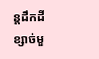ន្តដឹកដីខ្សាច់មួ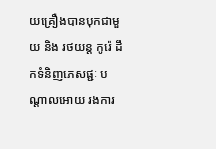យគ្រឿងបានបុកជាមួយ និង រថយន្ត កូរ៉េ ដឹកទំនិញភេសផ្ជៈ បណ្ដាលអោយ រងការ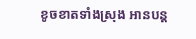ខូចខាតទាំងស្រុង អានបន្ត